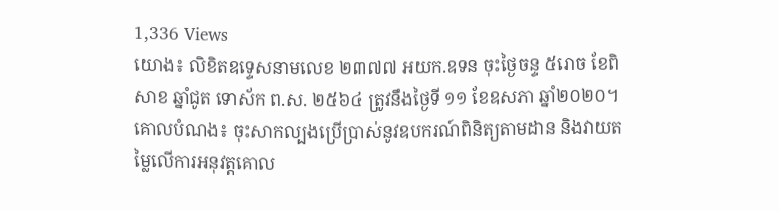1,336 Views
យោង៖ លិខិតឧទ្ទេសនាមលេខ ២៣៧៧ អយក.ឧទន ចុះថ្ងៃចន្ទ ៥រោច ខែពិសាខ ឆ្នាំជូត ទោស័ក ព.ស. ២៥៦៤ ត្រូវនឹងថ្ងៃទី ១១ ខែឧសភា ឆ្នាំ២០២០។
គោលបំណង៖ ចុះសាកល្បងប្រើប្រាស់នូវឧបករណ៍ពិនិត្យតាមដាន និងវាយតម្លៃលើការអនុវត្តគោល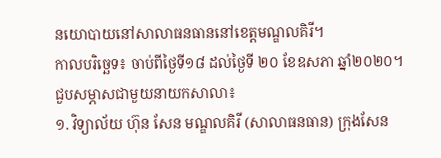នយោបាយនៅសាលាធនធាននៅខេត្តមណ្ឌលគិរី។
កាលបរិច្ឆេទ៖ ចាប់ពីថ្ងៃទី១៨ ដល់ថ្ងៃទី ២០ ខែឧសភា ឆ្នាំ២០២០។
ជួបសម្ភាសជាមួយនាយកសាលា៖
១. វិទ្យាល័យ ហ៊ុន សែន មណ្ឌលគិរី (សាលាធនធាន) ក្រុងសែន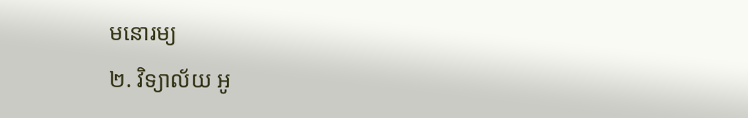មនោរម្យ
២. វិទ្យាល័យ អូ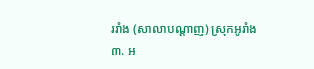ររាំង (សាលាបណ្ដាញ) ស្រុកអូរាំង
៣. អ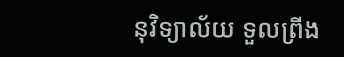នុវិទ្យាល័យ ទួលព្រីង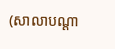(សាលាបណ្ដា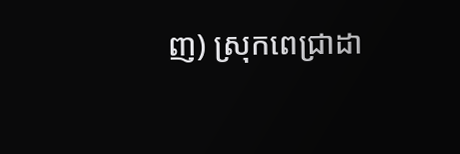ញ) ស្រុកពេជ្រាដា